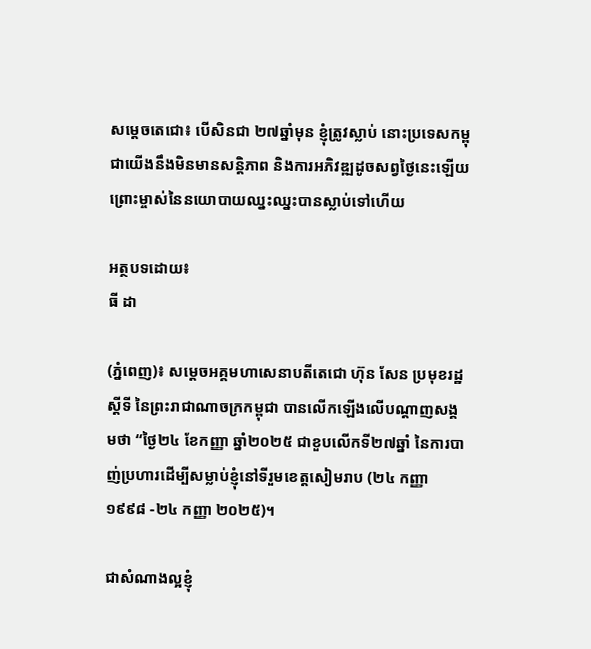សម្តេចតេជោ៖ បើសិនជា ២៧ឆ្នាំមុន ខ្ញុំត្រូវស្លាប់ នោះប្រទេសកម្ពុជាយើងនឹងមិនមានសន្តិភាព និងការអភិវឌ្ឍដូចសព្វថ្ងៃនេះឡើយ ព្រោះម្ចាស់នៃនយោបាយឈ្នះឈ្នះបានស្លាប់ទៅហើយ

អត្ថបទដោយ៖
ធី ដា

(ភ្នំពេញ)៖ សម្តេចអគ្គមហាសេនាបតីតេជោ ហ៊ុន សែន ប្រមុខរដ្ឋស្តីទី នៃព្រះរាជាណាចក្រកម្ពុជា បានលើកឡើងលើបណ្ដាញសង្គមថា “ថ្ងៃ២៤ ខែកញ្ញា ឆ្នាំ២០២៥ ជាខួបលើកទី២៧ឆ្នាំ នៃការបាញ់ប្រហារដើម្បីសម្លាប់ខ្ញុំនៅទីរួមខេត្តសៀមរាប (២៤ កញ្ញា ១៩៩៨ -២៤ កញ្ញា ២០២៥)។

ជាសំណាងល្អខ្ញុំ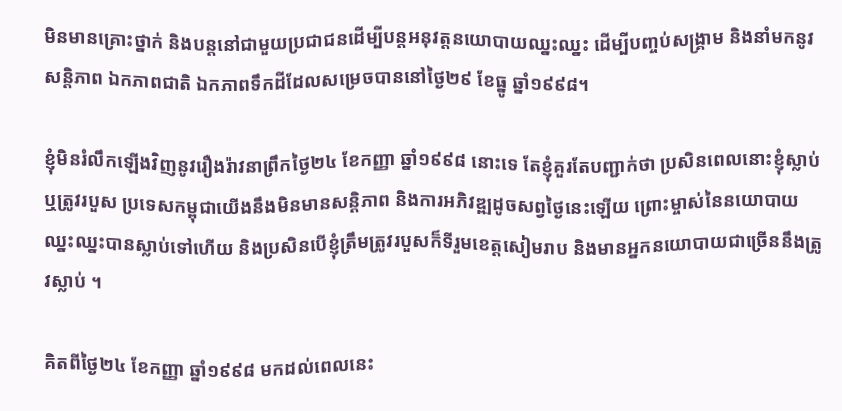មិនមានគ្រោះថ្នាក់ និងបន្តនៅជាមួយប្រជាជនដើម្បីបន្តអនុវត្តនយោបាយឈ្នះឈ្នះ ដើម្បីបញ្ចប់សង្គ្រាម និងនាំមកនូវសន្តិភាព ឯកភាពជាតិ ឯកភាពទឹកដីដែលសម្រេចបាននៅថ្ងៃ២៩ ខែធ្នូ ឆ្នាំ១៩៩៨។

ខ្ញុំមិនរំលឹកឡើងវិញនូវរឿងរ៉ាវនាព្រឹកថ្ងៃ២៤ ខែកញ្ញា ឆ្នាំ១៩៩៨ នោះទេ តែខ្ញុំគួរតែបញ្ជាក់ថា ប្រសិនពេលនោះខ្ញុំស្លាប់ ឬត្រូវរបួស ប្រទេសកម្ពុជាយើងនឹងមិនមានសន្តិភាព និងការអភិវឌ្ឍដូចសព្វថ្ងៃនេះឡើយ ព្រោះម្ចាស់នៃនយោបាយឈ្នះឈ្នះបានស្លាប់ទៅហើយ និងប្រសិនបើខ្ញុំត្រឹមត្រូវរបួសក៏ទីរួមខេត្តសៀមរាប និងមានអ្នកនយោបាយជាច្រើននឹងត្រូវស្លាប់ ។

គិតពីថ្ងៃ២៤ ខែកញ្ញា ឆ្នាំ១៩៩៨ មកដល់ពេលនេះ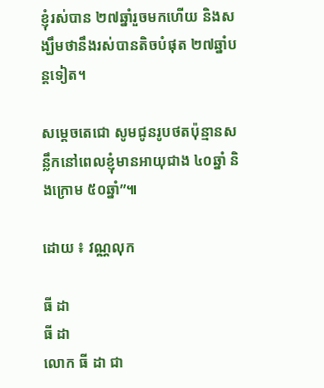ខ្ញុំរស់បាន ២៧ឆ្នាំរួចមកហើយ និងសង្ឃឹមថានឹងរស់បានតិចបំផុត ២៧ឆ្នាំបន្តទៀត។

សម្ដេចតេជោ សូមជូនរូបថតប៉ុន្មានសន្លឹកនៅពេលខ្ញុំមានអាយុជាង ៤០ឆ្នាំ និងក្រោម ៥០ឆ្នាំ”៕

ដោយ ៖ វណ្ណលុក

ធី ដា
ធី ដា
លោក ធី ដា ជា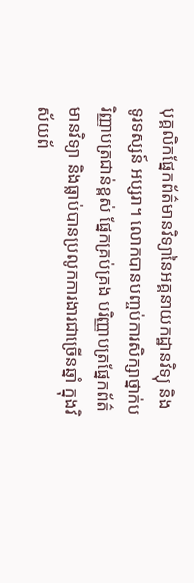បុគ្គលិកផ្នែកព័ត៌មានវិទ្យានៃអគ្គនាយកដ្ឋានវិទ្យុ និងទូរទស្សន៍ អប្សរា។ លោកបានបញ្ចប់ការសិក្សាថ្នាក់បរិញ្ញាបត្រជាន់ខ្ពស់ ផ្នែកគ្រប់គ្រង បរិញ្ញាបត្រផ្នែកព័ត៌មានវិទ្យា និងធ្លាប់បានប្រលូកការងារជាច្រើនឆ្នាំ ក្នុងវិស័យព័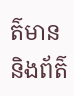ត៌មាន និងព័ត៌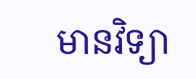មានវិទ្យា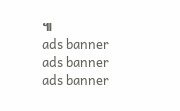៕
ads banner
ads banner
ads banner